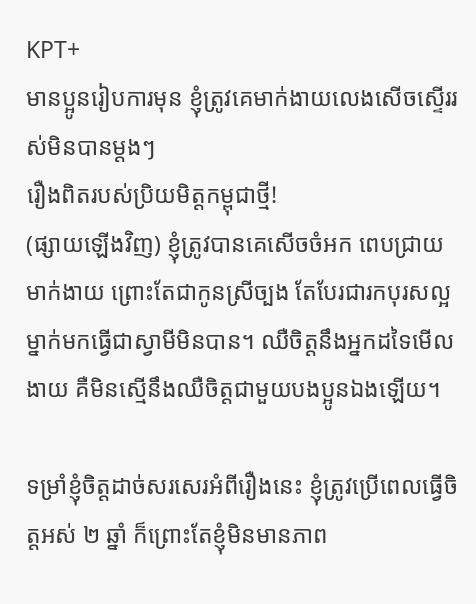KPT+
មានប្អូនរៀបការមុន ខ្ញុំត្រូវគេមាក់ងាយលេងសើចស្ទើររស់មិនបានម្តងៗ
រឿងពិតរបស់ប្រិយមិត្តកម្ពុជាថ្មី!
(ផ្សាយឡើងវិញ) ខ្ញុំត្រូវបានគេសើចចំអក ពេបជ្រាយ មាក់ងាយ ព្រោះតែជាកូនស្រីច្បង តែបែរជារកបុរសល្អម្នាក់មកធ្វើជាស្វាមីមិនបាន។ ឈឺចិត្តនឹងអ្នកដទៃមើលងាយ គឺមិនស្មើនឹងឈឺចិត្តជាមួយបងប្អូនឯងឡើយ។

ទម្រាំខ្ញុំចិត្តដាច់សរសេរអំពីរឿងនេះ ខ្ញុំត្រូវប្រើពេលធ្វើចិត្តអស់ ២ ឆ្នាំ ក៏ព្រោះតែខ្ញុំមិនមានភាព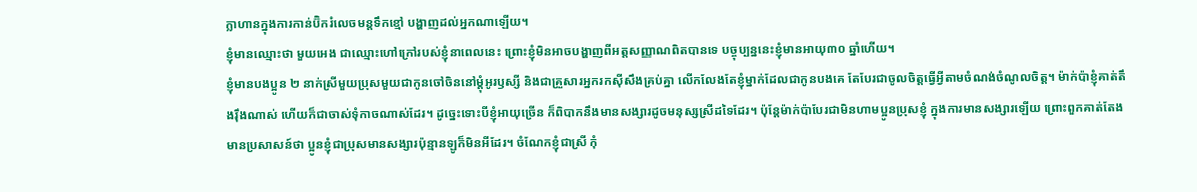ក្លាហានក្នុងការកាន់ប៊ិករំលេចមន្តទឹកខ្មៅ បង្ហាញដល់អ្នកណាឡើយ។
ខ្ញុំមានឈ្មោះថា មួយអេង ជាឈ្មោះហៅក្រៅរបស់ខ្ញុំនាពេលនេះ ព្រោះខ្ញុំមិនអាចបង្ហាញពីអត្តសញ្ញាណពិតបានទេ បច្ចុប្បន្ននេះខ្ញុំមានអាយុ៣០ ឆ្នាំហើយ។
ខ្ញុំមានបងប្អូន ២ នាក់ស្រីមួយប្រុសមួយជាកូនចៅចិននៅម្ដុំអូរឫស្សី និងជាគ្រួសារអ្នករកស៊ីសឹងគ្រប់គ្នា លើកលែងតែខ្ញុំម្នាក់ដែលជាកូនបងគេ តែបែរជាចូលចិត្តធ្វើអ្វីតាមចំណង់ចំណូលចិត្ត។ ម៉ាក់ប៉ាខ្ញុំគាត់តឹងរ៉ឹងណាស់ ហើយក៏ជាចាស់ទុំកាចណាស់ដែរ។ ដូច្នេះទោះបីខ្ញុំអាយុច្រើន ក៏ពិបាកនឹងមានសង្សារដូចមនុស្សស្រីដទៃដែរ។ ប៉ុន្តែម៉ាក់ប៉ាបែរជាមិនហាមប្អូនប្រុសខ្ញុំ ក្នុងការមានសង្សារឡើយ ព្រោះពួកគាត់តែងមានប្រសាសន៍ថា ប្អូនខ្ញុំជាប្រុសមានសង្សារប៉ុន្មានឡូក៏មិនអីដែរ។ ចំណែកខ្ញុំជាស្រី កុំ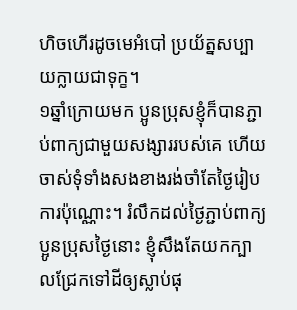ហិចហើរដូចមេអំបៅ ប្រយ័ត្នសប្បាយក្លាយជាទុក្ខ។
១ឆ្នាំក្រោយមក ប្អូនប្រុសខ្ញុំក៏បានភ្ជាប់ពាក្យជាមួយសង្សាររបស់គេ ហើយចាស់ទុំទាំងសងខាងរង់ចាំតែថ្ងៃរៀបការប៉ុណ្ណោះ។ រំលឹកដល់ថ្ងៃភ្ជាប់ពាក្យប្អូនប្រុសថ្ងៃនោះ ខ្ញុំសឹងតែយកក្បាលជ្រែកទៅដីឲ្យស្លាប់ផុ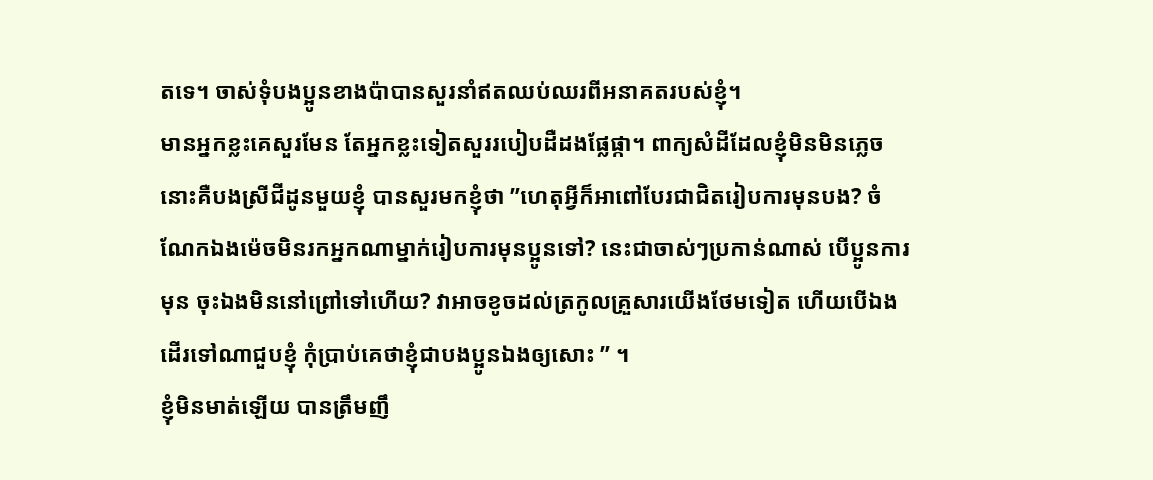តទេ។ ចាស់ទុំបងប្អូនខាងប៉ាបានសួរនាំឥតឈប់ឈរពីអនាគតរបស់ខ្ញុំ។
មានអ្នកខ្លះគេសួរមែន តែអ្នកខ្លះទៀតសួររបៀបដឺដងផ្លែផ្កា។ ពាក្យសំដីដែលខ្ញុំមិនមិនភ្លេចនោះគឺបងស្រីជីដូនមួយខ្ញុំ បានសួរមកខ្ញុំថា ”ហេតុអ្វីក៏អាពៅបែរជាជិតរៀបការមុនបង? ចំណែកឯងម៉េចមិនរកអ្នកណាម្នាក់រៀបការមុនប្អូនទៅ? នេះជាចាស់ៗប្រកាន់ណាស់ បើប្អូនការមុន ចុះឯងមិននៅព្រៅទៅហើយ? វាអាចខូចដល់ត្រកូលគ្រួសារយើងថែមទៀត ហើយបើឯងដើរទៅណាជួបខ្ញុំ កុំប្រាប់គេថាខ្ញុំជាបងប្អូនឯងឲ្យសោះ ” ។
ខ្ញុំមិនមាត់ឡើយ បានត្រឹមញឹ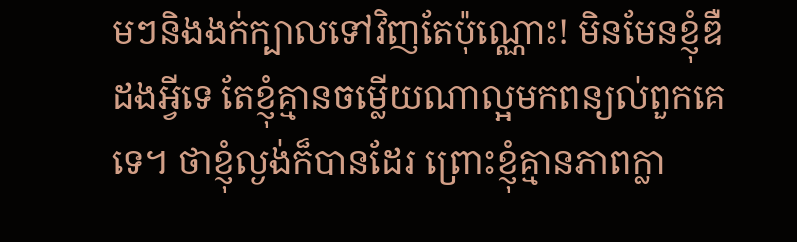មៗនិងងក់ក្បាលទៅវិញតែប៉ុណ្ណោះ! មិនមែនខ្ញុំឌឺដងអ្វីទេ តែខ្ញុំគ្មានចម្លើយណាល្អមកពន្យល់ពួកគេទេ។ ថាខ្ញុំល្ងង់ក៏បានដែរ ព្រោះខ្ញុំគ្មានភាពក្លា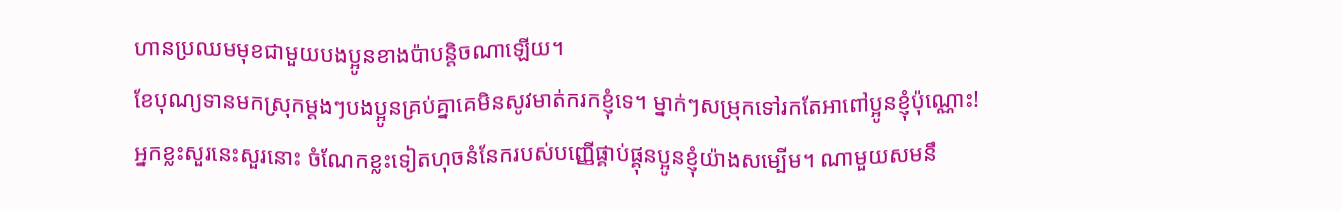ហានប្រឈមមុខជាមួយបងប្អូនខាងប៉ាបន្តិចណាឡើយ។
ខែបុណ្យទានមកស្រុកម្ដងៗបងប្អូនគ្រប់គ្នាគេមិនសូវមាត់ករកខ្ញុំទេ។ ម្នាក់ៗសម្រុកទៅរកតែអាពៅប្អូនខ្ញុំប៉ុណ្ណោះ! អ្នកខ្លះសួរនេះសួរនោះ ចំណែកខ្លះទៀតហុចនំនែករបស់បញ្ញើផ្គាប់ផ្គុនប្អូនខ្ញុំយ៉ាងសម្បើម។ ណាមួយសមនឹ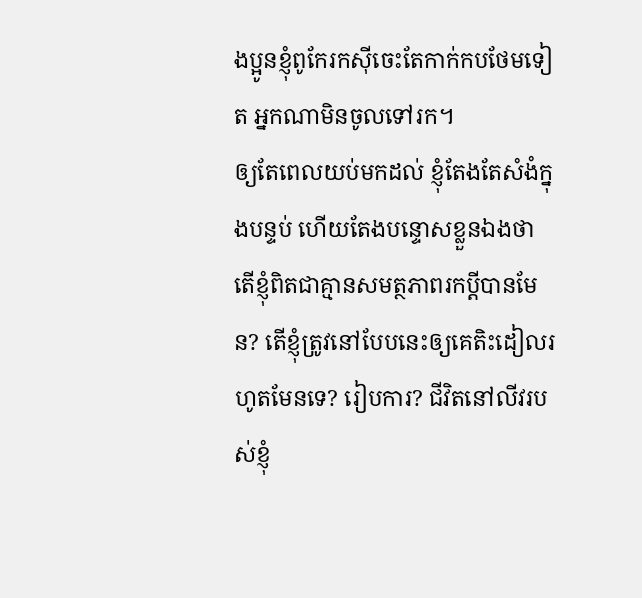ងប្អូនខ្ញុំពូកែរកស៊ីចេះតែកាក់កបថែមទៀត អ្នកណាមិនចូលទៅរក។
ឲ្យតែពេលយប់មកដល់ ខ្ញុំតែងតែសំងំក្នុងបន្ទប់ ហើយតែងបន្ទោសខ្លួនឯងថា តើខ្ញុំពិតជាគ្មានសមត្ថភាពរកប្ដីបានមែន? តើខ្ញុំត្រូវនៅបែបនេះឲ្យគេតិះដៀលរហូតមែនទេ? រៀបការ? ជីវិតនៅលីវរបស់ខ្ញុំ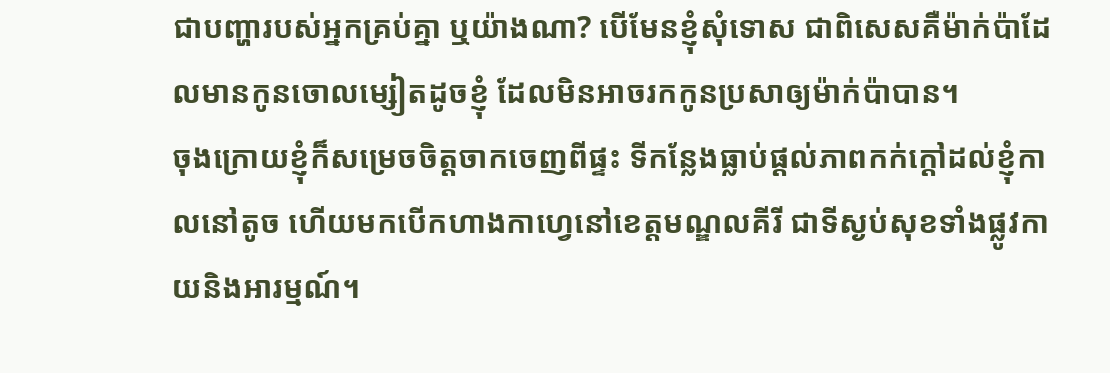ជាបញ្ហារបស់អ្នកគ្រប់គ្នា ឬយ៉ាងណា? បើមែនខ្ញុំសុំទោស ជាពិសេសគឺម៉ាក់ប៉ាដែលមានកូនចោលម្សៀតដូចខ្ញុំ ដែលមិនអាចរកកូនប្រសាឲ្យម៉ាក់ប៉ាបាន។
ចុងក្រោយខ្ញុំក៏សម្រេចចិត្តចាកចេញពីផ្ទះ ទីកន្លែងធ្លាប់ផ្ដល់ភាពកក់ក្ដៅដល់ខ្ញុំកាលនៅតូច ហើយមកបើកហាងកាហ្វេនៅខេត្តមណ្ឌលគីរី ជាទីស្ងប់សុខទាំងផ្លូវកាយនិងអារម្មណ៍។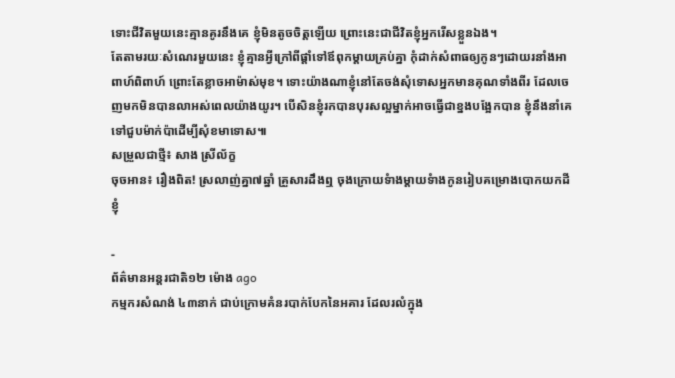ទោះជីវិតមួយនេះគ្មានគូរនឹងគេ ខ្ញុំមិនតូចចិត្តឡើយ ព្រោះនេះជាជីវិតខ្ញុំអ្នករើសខ្លួនឯង។
តែតាមរយៈសំណេរមួយនេះ ខ្ញុំគ្មានអ្វីក្រៅពីផ្ដាំទៅឪពុកម្ដាយគ្រប់គ្នា កុំដាក់សំពាធឲ្យកូនៗដោយរនាំងអាពាហ៍ពិពាហ៍ ព្រោះតែខ្លាចអាម៉ាស់មុខ។ ទោះយ៉ាងណាខ្ញុំនៅតែចង់សុំទោសអ្នកមានគុណទាំងពីរ ដែលចេញមកមិនបានលាអស់ពេលយ៉ាងយូរ។ បើសិនខ្ញុំរកបានបុរសល្អម្នាក់អាចធ្វើជាខ្នងបង្អែកបាន ខ្ញុំនឹងនាំគេទៅជួបម៉ាក់ប៉ាដើម្បីសុំខមាទោស៕
សម្រួលជាថ្មី៖ សាង ស្រីល័ក្ខ
ចុចអាន៖ រឿងពិត! ស្រលាញ់គ្នា៧ឆ្នាំ គ្រួសារដឹងឮ ចុងក្រោយទំាងម្តាយទំាងកូនរៀបគម្រោងបោកយកដីខ្ញុំ

-
ព័ត៌មានអន្ដរជាតិ១២ ម៉ោង ago
កម្មករសំណង់ ៤៣នាក់ ជាប់ក្រោមគំនរបាក់បែកនៃអគារ ដែលរលំក្នុង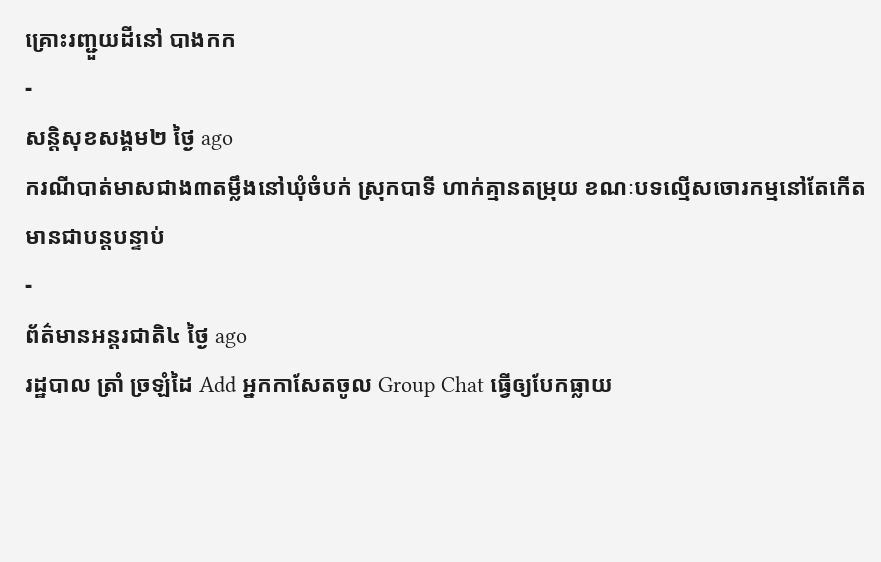គ្រោះរញ្ជួយដីនៅ បាងកក
-
សន្តិសុខសង្គម២ ថ្ងៃ ago
ករណីបាត់មាសជាង៣តម្លឹងនៅឃុំចំបក់ ស្រុកបាទី ហាក់គ្មានតម្រុយ ខណៈបទល្មើសចោរកម្មនៅតែកើតមានជាបន្តបន្ទាប់
-
ព័ត៌មានអន្ដរជាតិ៤ ថ្ងៃ ago
រដ្ឋបាល ត្រាំ ច្រឡំដៃ Add អ្នកកាសែតចូល Group Chat ធ្វើឲ្យបែកធ្លាយ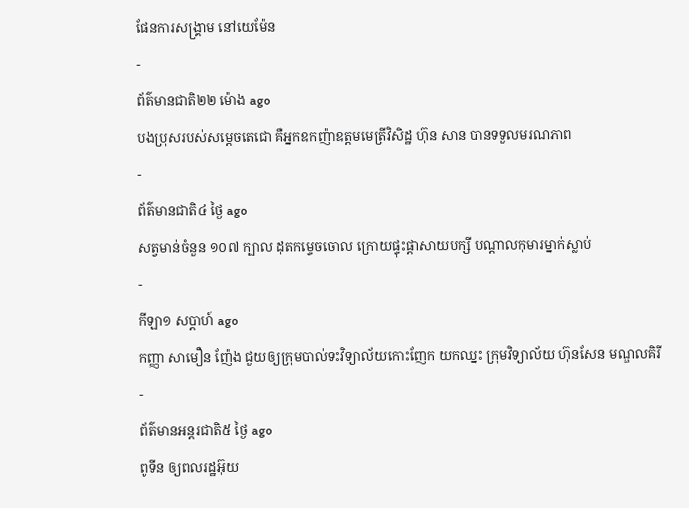ផែនការសង្គ្រាម នៅយេម៉ែន
-
ព័ត៌មានជាតិ២២ ម៉ោង ago
បងប្រុសរបស់សម្ដេចតេជោ គឺអ្នកឧកញ៉ាឧត្តមមេត្រីវិសិដ្ឋ ហ៊ុន សាន បានទទួលមរណភាព
-
ព័ត៌មានជាតិ៤ ថ្ងៃ ago
សត្វមាន់ចំនួន ១០៧ ក្បាល ដុតកម្ទេចចោល ក្រោយផ្ទុះផ្ដាសាយបក្សី បណ្តាលកុមារម្នាក់ស្លាប់
-
កីឡា១ សប្តាហ៍ ago
កញ្ញា សាមឿន ញ៉ែង ជួយឲ្យក្រុមបាល់ទះវិទ្យាល័យកោះញែក យកឈ្នះ ក្រុមវិទ្យាល័យ ហ៊ុនសែន មណ្ឌលគិរី
-
ព័ត៌មានអន្ដរជាតិ៥ ថ្ងៃ ago
ពូទីន ឲ្យពលរដ្ឋអ៊ុយ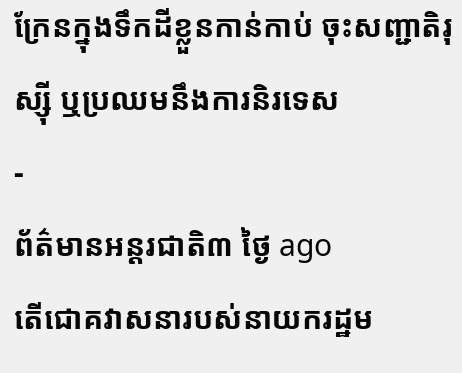ក្រែនក្នុងទឹកដីខ្លួនកាន់កាប់ ចុះសញ្ជាតិរុស្ស៊ី ឬប្រឈមនឹងការនិរទេស
-
ព័ត៌មានអន្ដរជាតិ៣ ថ្ងៃ ago
តើជោគវាសនារបស់នាយករដ្ឋម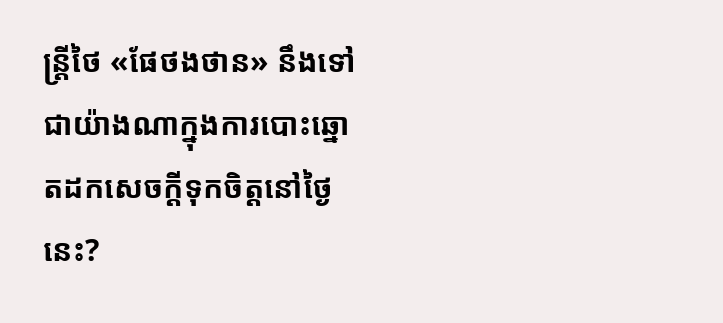ន្ត្រីថៃ «ផែថងថាន» នឹងទៅជាយ៉ាងណាក្នុងការបោះឆ្នោតដកសេចក្តីទុកចិត្តនៅថ្ងៃនេះ?